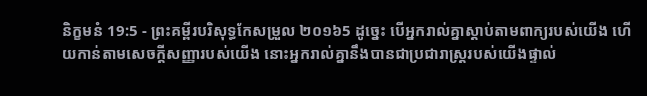និក្ខមនំ 19:5 - ព្រះគម្ពីរបរិសុទ្ធកែសម្រួល ២០១៦5 ដូច្នេះ បើអ្នករាល់គ្នាស្តាប់តាមពាក្យរបស់យើង ហើយកាន់តាមសេចក្ដីសញ្ញារបស់យើង នោះអ្នករាល់គ្នានឹងបានជាប្រជារាស្ត្ររបស់យើងផ្ទាល់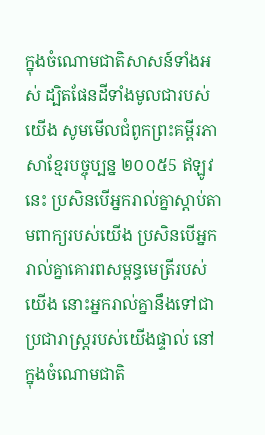ក្នុងចំណោមជាតិសាសន៍ទាំងអស់ ដ្បិតផែនដីទាំងមូលជារបស់យើង សូមមើលជំពូកព្រះគម្ពីរភាសាខ្មែរបច្ចុប្បន្ន ២០០៥5 ឥឡូវនេះ ប្រសិនបើអ្នករាល់គ្នាស្ដាប់តាមពាក្យរបស់យើង ប្រសិនបើអ្នករាល់គ្នាគោរពសម្ពន្ធមេត្រីរបស់យើង នោះអ្នករាល់គ្នានឹងទៅជាប្រជារាស្ត្ររបស់យើងផ្ទាល់ នៅក្នុងចំណោមជាតិ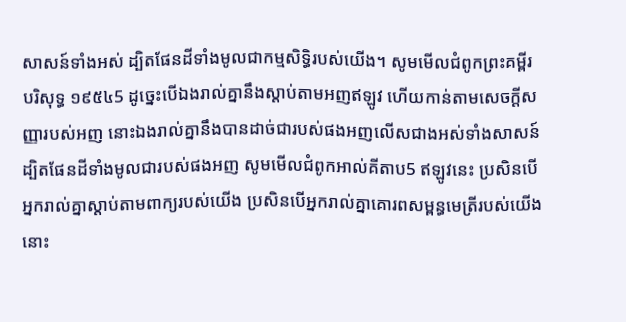សាសន៍ទាំងអស់ ដ្បិតផែនដីទាំងមូលជាកម្មសិទ្ធិរបស់យើង។ សូមមើលជំពូកព្រះគម្ពីរបរិសុទ្ធ ១៩៥៤5 ដូច្នេះបើឯងរាល់គ្នានឹងស្តាប់តាមអញឥឡូវ ហើយកាន់តាមសេចក្ដីសញ្ញារបស់អញ នោះឯងរាល់គ្នានឹងបានដាច់ជារបស់ផងអញលើសជាងអស់ទាំងសាសន៍ ដ្បិតផែនដីទាំងមូលជារបស់ផងអញ សូមមើលជំពូកអាល់គីតាប5 ឥឡូវនេះ ប្រសិនបើអ្នករាល់គ្នាស្តាប់តាមពាក្យរបស់យើង ប្រសិនបើអ្នករាល់គ្នាគោរពសម្ពន្ធមេត្រីរបស់យើង នោះ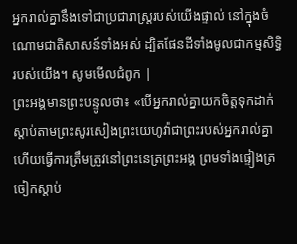អ្នករាល់គ្នានឹងទៅជាប្រជារាស្ត្ររបស់យើងផ្ទាល់ នៅក្នុងចំណោមជាតិសាសន៍ទាំងអស់ ដ្បិតផែនដីទាំងមូលជាកម្មសិទ្ធិរបស់យើង។ សូមមើលជំពូក |
ព្រះអង្គមានព្រះបន្ទូលថា៖ «បើអ្នករាល់គ្នាយកចិត្តទុកដាក់ស្តាប់តាមព្រះសូរសៀងព្រះយេហូវ៉ាជាព្រះរបស់អ្នករាល់គ្នា ហើយធ្វើការត្រឹមត្រូវនៅព្រះនេត្រព្រះអង្គ ព្រមទាំងផ្ទៀងត្រចៀកស្តាប់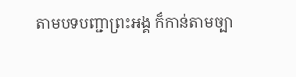តាមបទបញ្ជាព្រះអង្គ ក៏កាន់តាមច្បា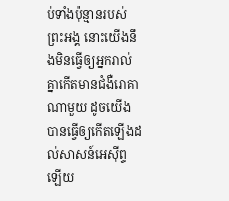ប់ទាំងប៉ុន្មានរបស់ព្រះអង្គ នោះយើងនឹងមិនធ្វើឲ្យអ្នករាល់គ្នាកើតមានជំងឺរោគាណាមួយ ដូចយើងបានធ្វើឲ្យកើតឡើងដល់សាសន៍អេស៊ីព្ទឡើយ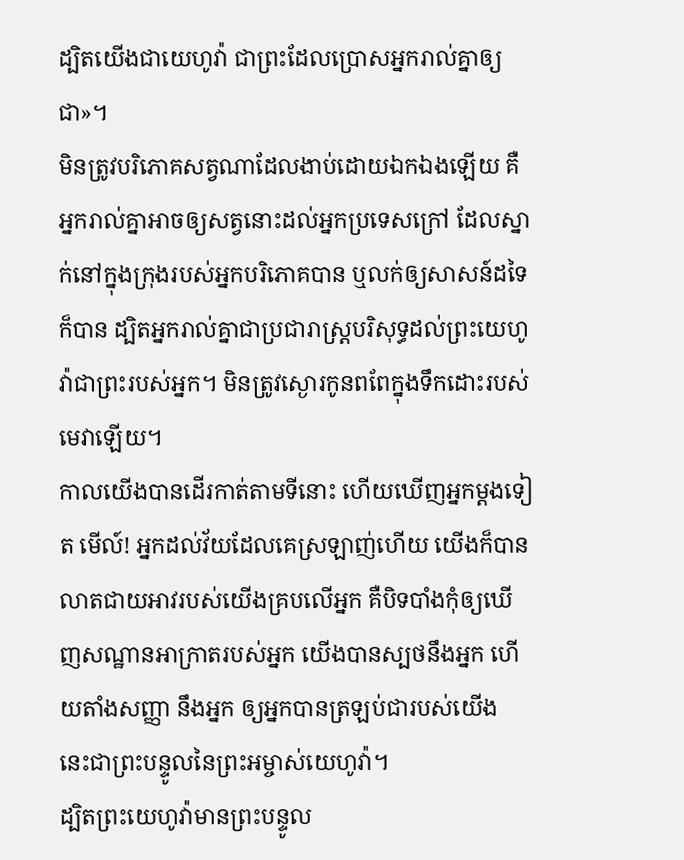ដ្បិតយើងជាយេហូវ៉ា ជាព្រះដែលប្រោសអ្នករាល់គ្នាឲ្យជា»។
មិនត្រូវបរិភោគសត្វណាដែលងាប់ដោយឯកឯងឡើយ គឺអ្នករាល់គ្នាអាចឲ្យសត្វនោះដល់អ្នកប្រទេសក្រៅ ដែលស្នាក់នៅក្នុងក្រុងរបស់អ្នកបរិភោគបាន ឬលក់ឲ្យសាសន៍ដទៃក៏បាន ដ្បិតអ្នករាល់គ្នាជាប្រជារាស្ត្របរិសុទ្ធដល់ព្រះយេហូវ៉ាជាព្រះរបស់អ្នក។ មិនត្រូវស្ងោរកូនពពែក្នុងទឹកដោះរបស់មេវាឡើយ។
កាលយើងបានដើរកាត់តាមទីនោះ ហើយឃើញអ្នកម្ដងទៀត មើល៍! អ្នកដល់វ័យដែលគេស្រឡាញ់ហើយ យើងក៏បានលាតជាយអាវរបស់យើងគ្របលើអ្នក គឺបិទបាំងកុំឲ្យឃើញសណ្ឋានអាក្រាតរបស់អ្នក យើងបានស្បថនឹងអ្នក ហើយតាំងសញ្ញា នឹងអ្នក ឲ្យអ្នកបានត្រឡប់ជារបស់យើង នេះជាព្រះបន្ទូលនៃព្រះអម្ចាស់យេហូវ៉ា។
ដ្បិតព្រះយេហូវ៉ាមានព្រះបន្ទូល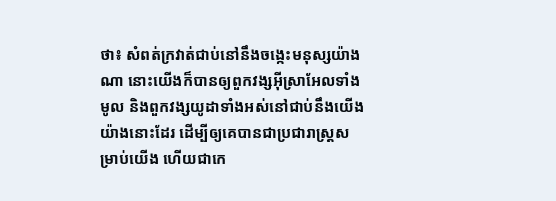ថា៖ សំពត់ក្រវាត់ជាប់នៅនឹងចង្កេះមនុស្សយ៉ាងណា នោះយើងក៏បានឲ្យពួកវង្សអ៊ីស្រាអែលទាំងមូល និងពួកវង្សយូដាទាំងអស់នៅជាប់នឹងយើងយ៉ាងនោះដែរ ដើម្បីឲ្យគេបានជាប្រជារាស្ត្រសម្រាប់យើង ហើយជាកេ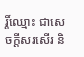រ្តិ៍ឈ្មោះ ជាសេចក្ដីសរសើរ និ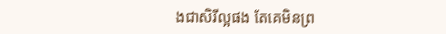ងជាសិរីល្អផង តែគេមិនព្រ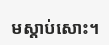មស្តាប់សោះ។